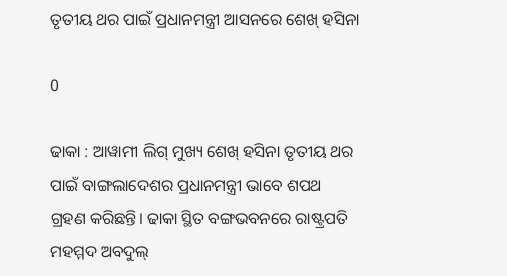ତୃତୀୟ ଥର ପାଇଁ ପ୍ରଧାନମନ୍ତ୍ରୀ ଆସନରେ ଶେଖ୍‍ ହସିନା

0

ଢାକା : ଆୱାମୀ ଲିଗ୍‍ ମୁଖ୍ୟ ଶେଖ୍‍ ହସିନା ତୃତୀୟ ଥର ପାଇଁ ବାଙ୍ଗଲାଦେଶର ପ୍ରଧାନମନ୍ତ୍ରୀ ଭାବେ ଶପଥ ଗ୍ରହଣ କରିଛନ୍ତି। ଢାକା ସ୍ଥିତ ବଙ୍ଗଭବନରେ ରାଷ୍ଟ୍ରପତି ମହମ୍ମଦ ଅବଦୁଲ୍‍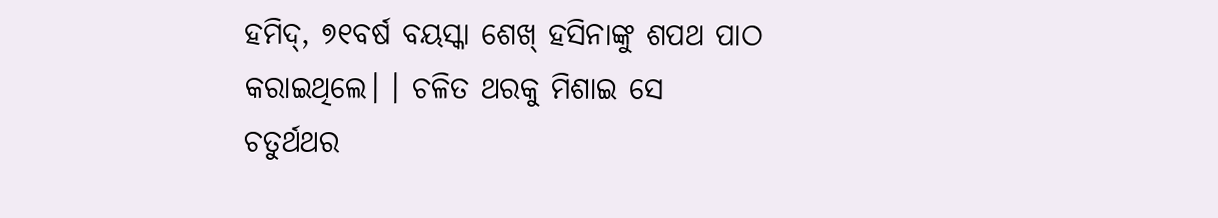ହମିଦ୍‍, ୭୧ବର୍ଷ ବୟସ୍କା ଶେଖ୍‍ ହସିନାଙ୍କୁ ଶପଥ ପାଠ କରାଇଥିଲେ। । ଚଳିତ ଥରକୁ ମିଶାଇ ସେ ଚତୁର୍ଥଥର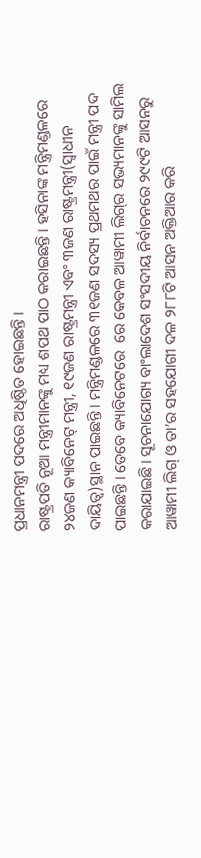ପ୍ରଧାନମନ୍ତ୍ରୀ ପଦରେ ଅଧିଷ୍ଠିତ ହୋଇଛନ୍ତି ।
ରାଷ୍ଟ୍ରପତି ନୂଆ ମନ୍ତ୍ରୀମାନଙ୍କୁ ମଧ୍ୟ ଶପଥ ପାଠ କରାଇଛନ୍ତି । ହସିନାଙ୍କ ମନ୍ତ୍ରିମଣ୍ଡଳରେ ୨୪ଜଣ କ୍ୟାବିନେଟ୍‍ ମନ୍ତ୍ରୀ, ୧୯ଜଣ ରାଷ୍ଟ୍ରମନ୍ତ୍ରୀ ଏବଂ ୩ଜଣ ରାଷ୍ଟ୍ରମନ୍ତ୍ରୀ(ସ୍ୱାଧୀନ ଦାୟିତ୍ୱ)ସ୍ଥାନ ପାଇଛନ୍ତି। ମନ୍ତ୍ରିମଣ୍ଡଳରେ ୩୧ଜଣ ସଦସ୍ୟ ପ୍ରଥମଥର ପାଇଁ ମନ୍ତ୍ରୀ ପଦ ପାଇଛନ୍ତି । ତେବେ କ୍ୟାବିନେଟରେ  ରେ କେବଳ ଆୱାମୀ ଲିଗ୍‍ର ସଭ୍ୟମାନଙ୍କୁ ସାମିଲ କରାଯାଇଛି। ସୂଚନାଯୋଗ୍ୟ ବାଂଲାଦେଶ ସଂସଦୀୟ ନିର୍ବାଚନରେ ୨୯୯ଟି ଆସନରୁ ଆୱାମୀ ଲିଗ୍‍ ଓ ତା’ର ସହଯୋଗୀ ଦଳ ୨୮୮ଟି ଆସନ ଅକ୍ତିଆର କରି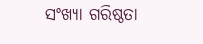ସଂଖ୍ୟା ଗରିଷ୍ଠତା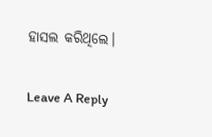ହାସଲ କରିଥିଲେ।

Leave A Reply